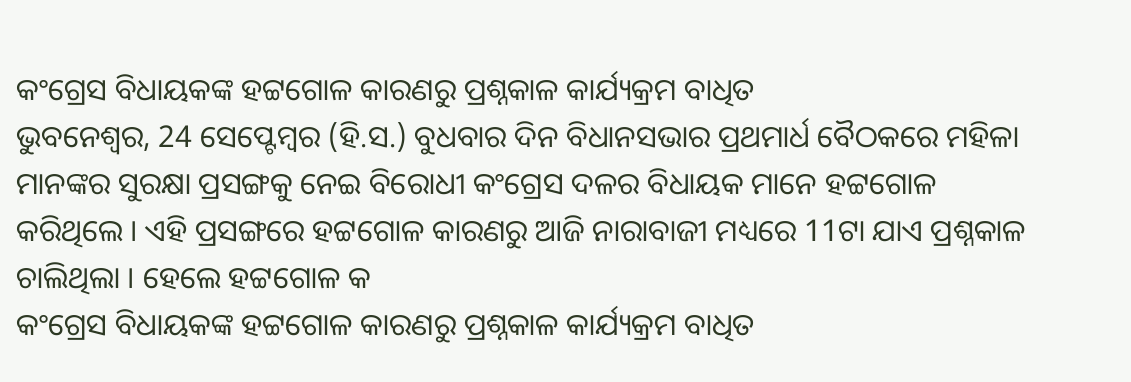କଂଗ୍ରେସ ବିଧାୟକଙ୍କ ହଟ୍ଟଗୋଳ କାରଣରୁ ପ୍ରଶ୍ନକାଳ କାର୍ଯ୍ୟକ୍ରମ ବାଧିତ
ଭୁବନେଶ୍ୱର, 24 ସେପ୍ଟେମ୍ବର (ହି.ସ.) ବୁଧବାର ଦିନ ବିଧାନସଭାର ପ୍ରଥମାର୍ଧ ବୈଠକରେ ମହିଳା ମାନଙ୍କର ସୁରକ୍ଷା ପ୍ରସଙ୍ଗକୁ ନେଇ ବିରୋଧୀ କଂଗ୍ରେସ ଦଳର ବିଧାୟକ ମାନେ ହଟ୍ଟଗୋଳ କରିଥିଲେ । ଏହି ପ୍ରସଙ୍ଗରେ ହଟ୍ଟଗୋଳ କାରଣରୁ ଆଜି ନାରାବାଜୀ ମଧ୍ୟରେ 11ଟା ଯାଏ ପ୍ରଶ୍ନକାଳ ଚାଲିଥିଲା । ହେଲେ ହଟ୍ଟଗୋଳ କ
କଂଗ୍ରେସ ବିଧାୟକଙ୍କ ହଟ୍ଟଗୋଳ କାରଣରୁ ପ୍ରଶ୍ନକାଳ କାର୍ଯ୍ୟକ୍ରମ ବାଧିତ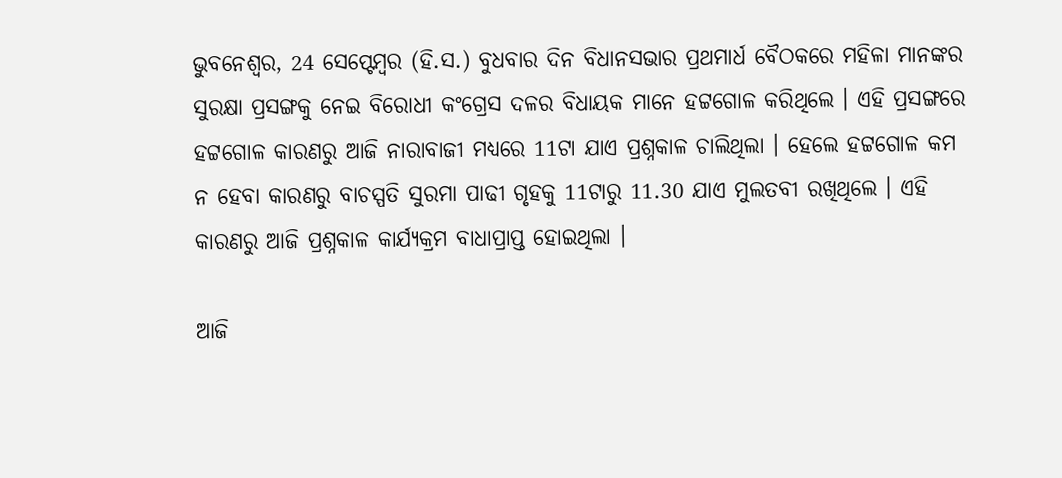ଭୁବନେଶ୍ୱର, 24 ସେପ୍ଟେମ୍ବର (ହି.ସ.) ବୁଧବାର ଦିନ ବିଧାନସଭାର ପ୍ରଥମାର୍ଧ ବୈଠକରେ ମହିଳା ମାନଙ୍କର ସୁରକ୍ଷା ପ୍ରସଙ୍ଗକୁ ନେଇ ବିରୋଧୀ କଂଗ୍ରେସ ଦଳର ବିଧାୟକ ମାନେ ହଟ୍ଟଗୋଳ କରିଥିଲେ । ଏହି ପ୍ରସଙ୍ଗରେ ହଟ୍ଟଗୋଳ କାରଣରୁ ଆଜି ନାରାବାଜୀ ମଧ୍ୟରେ 11ଟା ଯାଏ ପ୍ରଶ୍ନକାଳ ଚାଲିଥିଲା । ହେଲେ ହଟ୍ଟଗୋଳ କମ ନ ହେବା କାରଣରୁ ବାଚସ୍ପତି ସୁରମା ପାଢୀ ଗୃହକୁ 11ଟାରୁ 11.30 ଯାଏ ମୁଲତବୀ ରଖିଥିଲେ । ଏହି କାରଣରୁ ଆଜି ପ୍ରଶ୍ନକାଳ କାର୍ଯ୍ୟକ୍ରମ ବାଧାପ୍ରାପ୍ତ ହୋଇଥିଲା ।

ଆଜି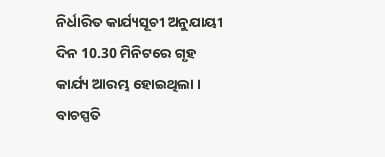ନିର୍ଧାରିତ କାର୍ଯ୍ୟସୂଚୀ ଅନୁଯାୟୀ ଦିନ 10.30 ମିନିଟରେ ଗୃହ କାର୍ଯ୍ୟ ଆରମ୍ଭ ହୋଇଥିଲା । ବାଚସ୍ପତି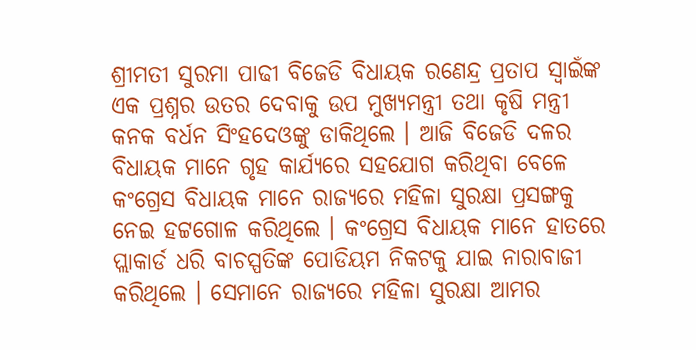ଶ୍ରୀମତୀ ସୁରମା ପାଢୀ ବିଜେଡି ବିଧାୟକ ରଣେନ୍ଦ୍ର ପ୍ରତାପ ସ୍ୱାଇଁଙ୍କ ଏକ ପ୍ରଶ୍ନର ଉତର ଦେବାକୁ ଉପ ମୁଖ୍ୟମନ୍ତ୍ରୀ ତଥା କୃଷି ମନ୍ତ୍ରୀ କନକ ବର୍ଧନ ସିଂହଦେଓଙ୍କୁ ଡାକିଥିଲେ । ଆଜି ବିଜେଡି ଦଳର ବିଧାୟକ ମାନେ ଗୃହ କାର୍ଯ୍ୟରେ ସହଯୋଗ କରିଥିବା ବେଳେ କଂଗ୍ରେସ ବିଧାୟକ ମାନେ ରାଜ୍ୟରେ ମହିଳା ସୁରକ୍ଷା ପ୍ରସଙ୍ଗକୁ ନେଇ ହଟ୍ଟଗୋଳ କରିଥିଲେ । କଂଗ୍ରେସ ବିଧାୟକ ମାନେ ହାତରେ ପ୍ଲାକାର୍ଡ ଧରି ବାଚସ୍ପତିଙ୍କ ପୋଡିୟମ ନିକଟକୁ ଯାଇ ନାରାବାଜୀ କରିଥିଲେ । ସେମାନେ ରାଜ୍ୟରେ ମହିଳା ସୁରକ୍ଷା ଆମର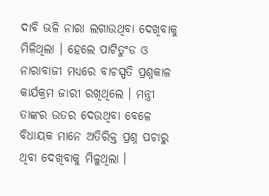ଦାବି ଭଳି ନାରା ଲଗାଉଥିବା ଦେଖିବାକୁ ମିଳିଥିଲା । ହେଲେ ପାଟିତୁଂଡ ଓ ନାରାବାଜୀ ମଧ୍ୟରେ ବାଚସ୍ପତି ପ୍ରଶ୍ନକାଳ କାର୍ଯକ୍ରମ ଜାରୀ ରଖିଥିଲେ । ମନ୍ତ୍ରୀ ତାଙ୍କର ଉତର ଦେଉଥିବା ବେଳେ ବିଧାୟକ ମାନେ ଅତିରିକ୍ତ ପ୍ରଶ୍ନ ପଚାରୁ ଥିବା ଦେଖିବାକୁ ମିଳୁଥିଲା ।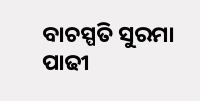ବାଚସ୍ପତି ସୁରମା ପାଢୀ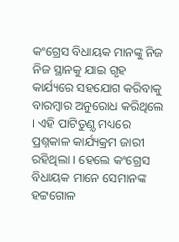କଂଗ୍ରେସ ବିଧାୟକ ମାନଙ୍କୁ ନିଜ ନିଜ ସ୍ଥାନକୁ ଯାଇ ଗୃହ କାର୍ଯ୍ୟରେ ସହଯୋଗ କରିବାକୁ ବାରମ୍ବାର ଅନୁରୋଧ କରିଥିଲେ । ଏହି ପାଟିତୁଣ଼୍ଡ ମଧ୍ୟରେ ପ୍ରଶ୍ନକାଳ କାର୍ଯ୍ୟକ୍ରମ ଜାରୀ ରହିଥିଲା । ହେଲେ କଂଗ୍ରେସ ବିଧାୟକ ମାନେ ସେମାନଙ୍କ ହଟ୍ଟଗୋଳ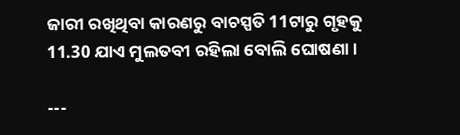ଜାରୀ ରଖିଥିବା କାରଣରୁ ବାଚସ୍ପତି 11ଟାରୁ ଗୃହକୁ 11.30 ଯାଏ ମୁଲତବୀ ରହିଲା ବୋଲି ଘୋଷଣା ।

---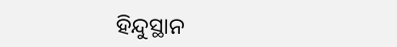ହିନ୍ଦୁସ୍ଥାନ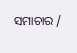ସମାଚାର /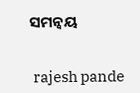ସମନ୍ୱୟ


 rajesh pande